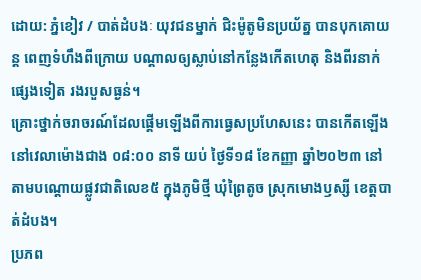ដោយ: ភ្នំខៀវ / បាត់ដំបងៈ យុវជនម្នាក់ ជិះម៉ូតូមិនប្រយ័ត្ន បានបុកគោយន្ត ពេញទំហឹងពីក្រោយ បណ្តាលឲ្យស្លាប់នៅកន្លែងកើតហេតុ និងពីរនាក់ផ្សេងទៀត រងរបួសធ្ងន់។
គ្រោះថ្នាក់ចរាចរណ៍ដែលផ្តើមឡើងពីការធ្វេសប្រហែសនេះ បានកើតឡើង នៅវេលាម៉ោងជាង ០៨:០០ នាទី យប់ ថ្ងៃទី១៨ ខែកញ្ញា ឆ្នាំ២០២៣ នៅតាមបណ្តោយផ្លូវជាតិលេខ៥ ក្នុងភូមិថ្មី ឃុំព្រៃតូច ស្រុកមោងឫស្សី ខេត្តបាត់ដំបង។
ប្រភព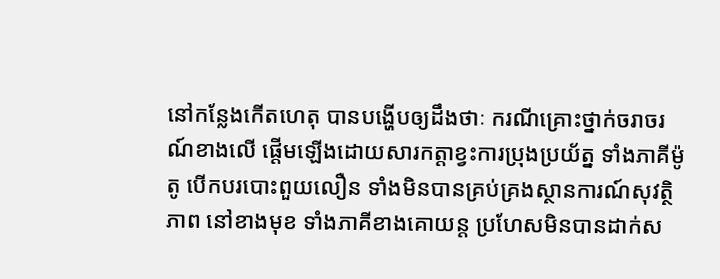នៅកន្លែងកើតហេតុ បានបង្ហើបឲ្យដឹងថាៈ ករណីគ្រោះថ្នាក់ចរាចរណ៍ខាងលើ ផ្តើមឡើងដោយសារកត្តាខ្វះការប្រុងប្រយ័ត្ន ទាំងភាគីម៉ូតូ បើកបរបោះពួយលឿន ទាំងមិនបានគ្រប់គ្រងស្ថានការណ៍សុវត្ថិភាព នៅខាងមុខ ទាំងភាគីខាងគោយន្ត ប្រហែសមិនបានដាក់ស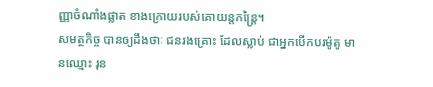ញ្ញាចំណាំងផ្លាត ខាងក្រោយរបស់គោយន្តកន្ត្រៃ។
សមត្ថកិច្ច បានឲ្យដឹងថាៈ ជនរងគ្រោះ ដែលស្លាប់ ជាអ្នកបើកបរម៉ូតូ មានឈ្មោះ រុន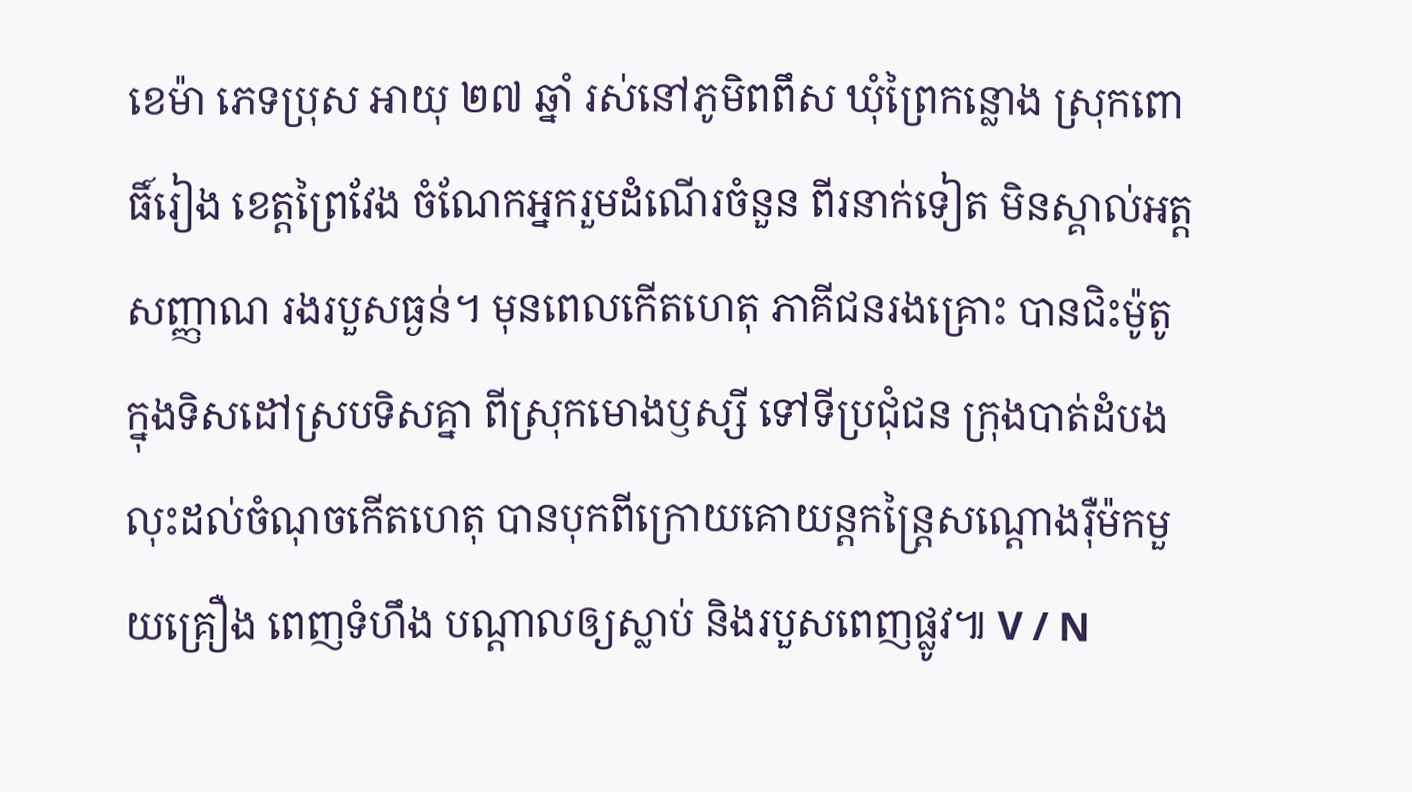ខេម៉ា ភេទប្រុស អាយុ ២៧ ឆ្នាំ រស់នៅភូមិពពឹស ឃុំព្រៃកន្លោង ស្រុកពោធិ៍រៀង ខេត្តព្រៃវែង ចំណែកអ្នករួមដំណើរចំនួន ពីរនាក់ទៀត មិនស្គាល់អត្តសញ្ញាណ រងរបួសធ្ងន់។ មុនពេលកើតហេតុ ភាគីជនរងគ្រោះ បានជិះម៉ូតូ ក្នុងទិសដៅស្របទិសគ្នា ពីស្រុកមោងឫស្សី ទៅទីប្រជុំជន ក្រុងបាត់ដំបង លុះដល់ចំណុចកើតហេតុ បានបុកពីក្រោយគោយន្តកន្ត្រៃសណ្តោងរ៉ឺម៉កមួយគ្រឿង ពេញទំហឹង បណ្តាលឲ្យស្លាប់ និងរបួសពេញផ្លូវ៕ V / N